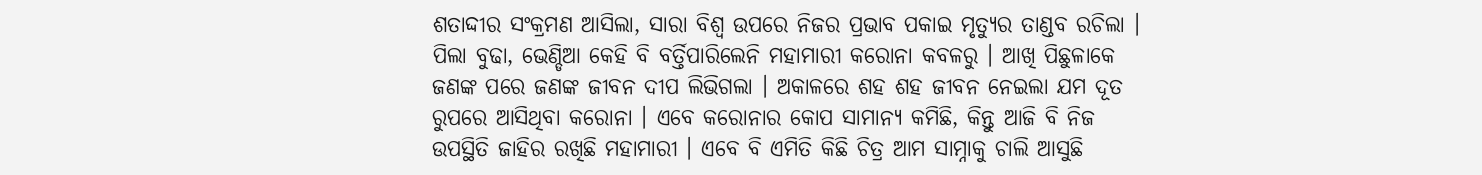ଶତାଦ୍ଦୀର ସଂକ୍ରମଣ ଆସିଲା, ସାରା ବିଶ୍ୱ ଉପରେ ନିଜର ପ୍ରଭାବ ପକାଇ ମୃତ୍ୟୁର ତାଣ୍ଡବ ରଚିଲା । ପିଲା ବୁଢା, ଭେଣ୍ଡିଆ କେହି ବି ବର୍ତ୍ତିପାରିଲେନି ମହାମାରୀ କରୋନା କବଳରୁ । ଆଖି ପିଛୁଳାକେ ଜଣଙ୍କ ପରେ ଜଣଙ୍କ ଜୀବନ ଦୀପ ଲିଭିଗଲା । ଅକାଳରେ ଶହ ଶହ ଜୀବନ ନେଇଲା ଯମ ଦୂତ ରୁପରେ ଆସିଥିବା କରୋନା । ଏବେ କରୋନାର କୋପ ସାମାନ୍ୟ କମିଛି, କିନ୍ତୁ ଆଜି ବି ନିଜ ଉପସ୍ଥିତି ଜାହିର ରଖିଛି ମହାମାରୀ । ଏବେ ବି ଏମିତି କିଛି ଚିତ୍ର ଆମ ସାମ୍ନାକୁ ଚାଲି ଆସୁଛି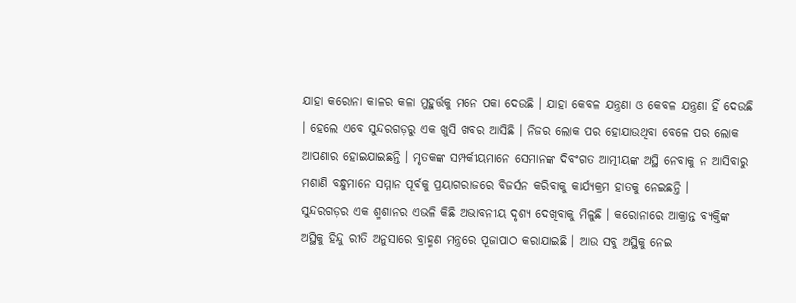ଯାହା କରୋନା କାଳର କଳା ମୁହୁର୍ତ୍ତକୁ ମନେ ପକା ଦେଉଛି । ଯାହା କେବଳ ଯନ୍ତ୍ରଣା ଓ କେବଳ ଯନ୍ତ୍ରଣା ହିଁ ଦେଉଛି । ହେଲେ ଏବେ ସୁନ୍ଦରଗଡ଼ରୁ ଏକ ଖୁସି ଖବର ଆସିଛି । ନିଜର ଲୋକ ପର ହୋଯାଉଥିବା ବେଳେ ପର ଲୋକ ଆପଣାର ହୋଇଯାଇଛନ୍ତି । ମୃତକଙ୍କ ସମ୍ପର୍କୀୟମାନେ ସେମାନଙ୍କ ଦିବଂଗତ ଆତ୍ମୀୟଙ୍କ ଅସ୍ଥି ନେବାକୁ ନ ଆସିବାରୁ ମଶାଣି ବନ୍ଧୁମାନେ ସମ୍ମାନ ପୂର୍ବକୁ ପ୍ରୟାଗରାଜରେ ବିଜର୍ସନ କରିବାକୁ କାର୍ଯ୍ୟକ୍ରମ ହାତକୁ ନେଇଛନ୍ତି ।
ସୁନ୍ଦରଗଡ଼ର ଏକ ଶ୍ମଶାନର ଏଭଳି କିଛି ଅଭାବନୀୟ ଦୃଶ୍ୟ ଦେଖିବାକୁ ମିଳୁଛି । କରୋନାରେ ଆକ୍ରାନ୍ତ ବ୍ୟକ୍ତିଙ୍କ ଅସ୍ଥିକୁ ହିନ୍ଦୁ ରୀତି ଅନୁସାରେ ବ୍ରାହ୍ମଣ ମନ୍ତ୍ରରେ ପୂଜାପାଠ କରାଯାଇଛି । ଆଉ ସବୁ ଅସ୍ଥିକୁ ନେଇ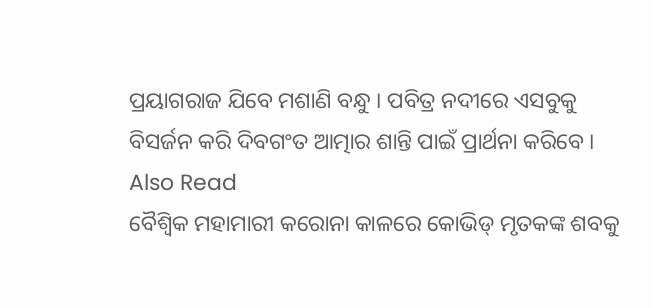ପ୍ରୟାଗରାଜ ଯିବେ ମଶାଣି ବନ୍ଧୁ । ପବିତ୍ର ନଦୀରେ ଏସବୁକୁ ବିସର୍ଜନ କରି ଦିବଗଂତ ଆତ୍ମାର ଶାନ୍ତି ପାଇଁ ପ୍ରାର୍ଥନା କରିବେ ।
Also Read
ବୈଶ୍ୱିକ ମହାମାରୀ କରୋନା କାଳରେ କୋଭିଡ୍ ମୃତକଙ୍କ ଶବକୁ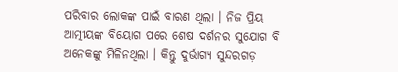ପରିବାର ଲୋକଙ୍କ ପାଇଁ ବାରଣ ଥିଲା । ନିଜ ପ୍ରିୟ ଆତ୍ମୀୟଙ୍କ ବିୟୋଗ ପରେ ଶେଷ ଦର୍ଶନର ସୁଯୋଗ ବି ଅନେକଙ୍କୁ ମିଳିନଥିଲା । କିନ୍ତୁ ଦୁର୍ଭାଗ୍ୟ ସୁନ୍ଦରଗଡ଼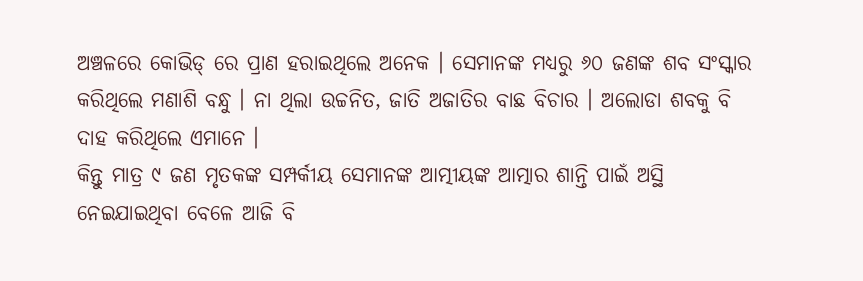ଅଞ୍ଚଳରେ କୋଭିଡ୍ ରେ ପ୍ରାଣ ହରାଇଥିଲେ ଅନେକ । ସେମାନଙ୍କ ମଧ୍ୟରୁ ୬୦ ଜଣଙ୍କ ଶବ ସଂସ୍କାର କରିଥିଲେ ମଣାଶି ବନ୍ଧୁ । ନା ଥିଲା ଉଚ୍ଚନିତ, ଜାତି ଅଜାତିର ବାଛ ବିଚାର । ଅଲୋଡା ଶବକୁ ବି ଦାହ କରିଥିଲେ ଏମାନେ ।
କିନ୍ତୁ ମାତ୍ର ୯ ଜଣ ମୃତକଙ୍କ ସମ୍ପର୍କୀୟ ସେମାନଙ୍କ ଆତ୍ମୀୟଙ୍କ ଆତ୍ମାର ଶାନ୍ତି ପାଇଁ ଅସ୍ଥି ନେଇଯାଇଥିବା ବେଳେ ଆଜି ବି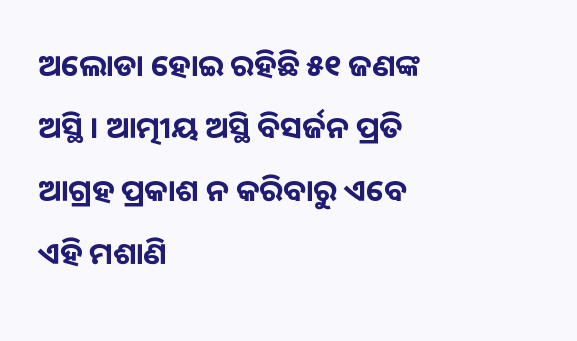ଅଲୋଡା ହୋଇ ରହିଛି ୫୧ ଜଣଙ୍କ ଅସ୍ଥି । ଆତ୍ମୀୟ ଅସ୍ଥି ବିସର୍ଜନ ପ୍ରତି ଆଗ୍ରହ ପ୍ରକାଶ ନ କରିବାରୁ ଏବେ ଏହି ମଶାଣି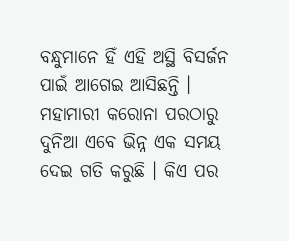ବନ୍ଧୁମାନେ ହିଁ ଏହି ଅସ୍ଥି ବିସର୍ଜନ ପାଇଁ ଆଗେଇ ଆସିଛନ୍ତି ।
ମହାମାରୀ କରୋନା ପରଠାରୁ ଦୁନିଆ ଏବେ ଭିନ୍ନ ଏକ ସମୟ ଦେଇ ଗତି କରୁଛି । କିଏ ପର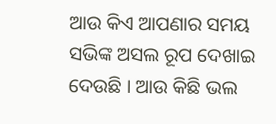ଆଉ କିଏ ଆପଣାର ସମୟ ସଭିଙ୍କ ଅସଲ ରୂପ ଦେଖାଇ ଦେଉଛି । ଆଉ କିଛି ଭଲ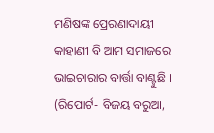ମଣିଷଙ୍କ ପ୍ରେରଣାଦାୟୀ କାହାଣୀ ବି ଆମ ସମାଜରେ ଭାଇଚାରାର ବାର୍ତ୍ତା ବାଣ୍ଟୁଛି ।
(ରିପୋର୍ଟ- ବିଜୟ ବରୁଆ,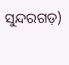ସୁନ୍ଦରଗଡ଼)